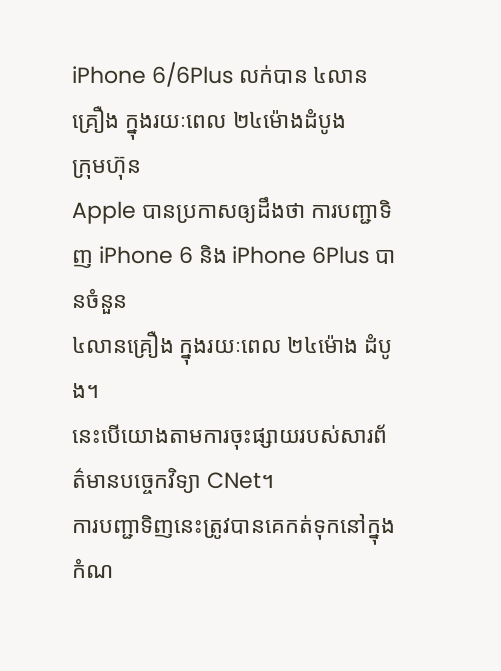iPhone 6/6Plus លក់បាន ៤លានគ្រឿង ក្នុងរយៈពេល ២៤ម៉ោងដំបូង
ក្រុមហ៊ុន
Apple បានប្រកាសឲ្យដឹងថា ការបញ្ជាទិញ iPhone 6 និង iPhone 6Plus បានចំនួន
៤លានគ្រឿង ក្នុងរយៈពេល ២៤ម៉ោង ដំបូង។
នេះបើយោងតាមការចុះផ្សាយរបស់សារព័ត៌មានបច្ចេកវិទ្យា CNet។
ការបញ្ជាទិញនេះត្រូវបានគេកត់ទុកនៅក្នុងកំណ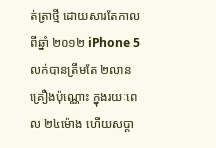ត់ត្រាថ្មី ដោយសារតែកាលពីឆ្នាំ ២០១២ iPhone 5 លក់បានត្រឹមតែ ២លានគ្រឿងប៉ុណ្ណោះ ក្នុងរយៈពេល ២៤ម៉ោង ហើយសប្ដា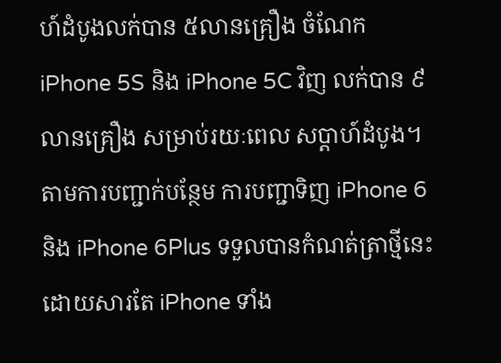ហ៍ដំបូងលក់បាន ៥លានគ្រឿង ចំណែក iPhone 5S និង iPhone 5C វិញ លក់បាន ៩លានគ្រឿង សម្រាប់រយៈពេល សប្ដាហ៍ដំបូង។
តាមការបញ្ជាក់បន្ថែម ការបញ្ជាទិញ iPhone 6 និង iPhone 6Plus ទទួលបានកំណត់ត្រាថ្មីនេះ ដោយសារតែ iPhone ទាំង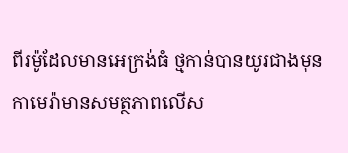ពីរម៉ូដែលមានអេក្រង់ធំ ថ្មកាន់បានយូរជាងមុន កាមេរ៉ាមានសមត្ថភាពលើស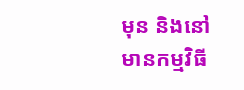មុន និងនៅមានកម្មវិធី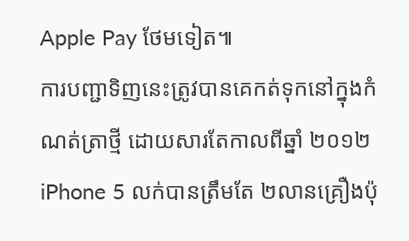Apple Pay ថែមទៀត៕
ការបញ្ជាទិញនេះត្រូវបានគេកត់ទុកនៅក្នុងកំណត់ត្រាថ្មី ដោយសារតែកាលពីឆ្នាំ ២០១២ iPhone 5 លក់បានត្រឹមតែ ២លានគ្រឿងប៉ុ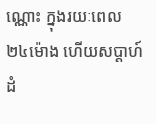ណ្ណោះ ក្នុងរយៈពេល ២៤ម៉ោង ហើយសប្ដាហ៍ដំ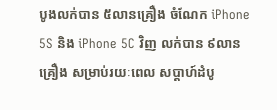បូងលក់បាន ៥លានគ្រឿង ចំណែក iPhone 5S និង iPhone 5C វិញ លក់បាន ៩លានគ្រឿង សម្រាប់រយៈពេល សប្ដាហ៍ដំបូ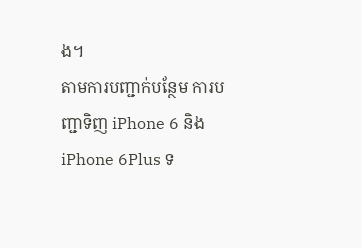ង។
តាមការបញ្ជាក់បន្ថែម ការបញ្ជាទិញ iPhone 6 និង iPhone 6Plus ទ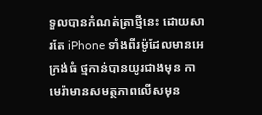ទួលបានកំណត់ត្រាថ្មីនេះ ដោយសារតែ iPhone ទាំងពីរម៉ូដែលមានអេក្រង់ធំ ថ្មកាន់បានយូរជាងមុន កាមេរ៉ាមានសមត្ថភាពលើសមុន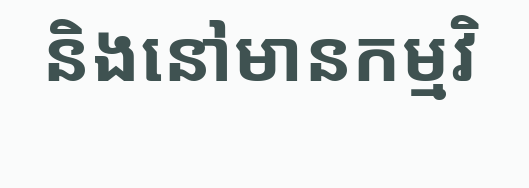និងនៅមានកម្មវិ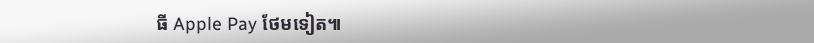ធី Apple Pay ថែមទៀត៕